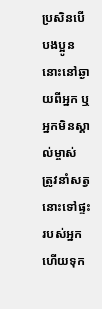ប្រសិនបើបងប្អូននោះនៅឆ្ងាយពីអ្នក ឬអ្នកមិនស្គាល់ម្ចាស់ ត្រូវនាំសត្វនោះទៅផ្ទះរបស់អ្នក ហើយទុក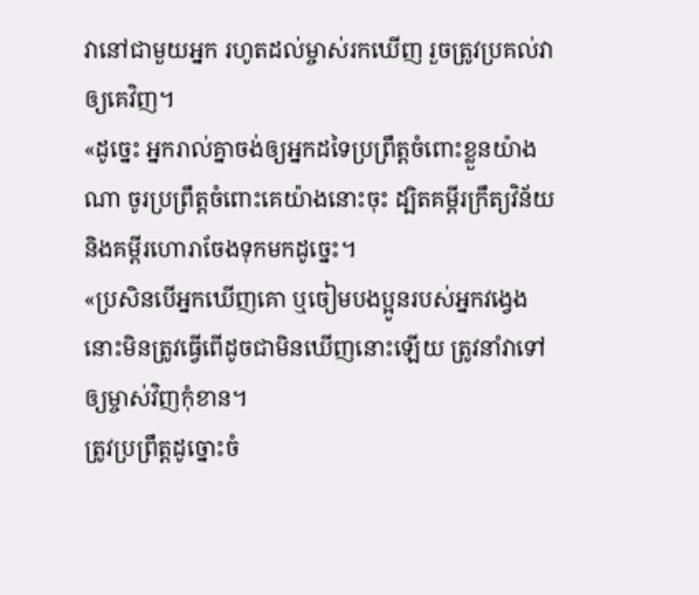វានៅជាមួយអ្នក រហូតដល់ម្ចាស់រកឃើញ រួចត្រូវប្រគល់វាឲ្យគេវិញ។
«ដូច្នេះ អ្នករាល់គ្នាចង់ឲ្យអ្នកដទៃប្រព្រឹត្តចំពោះខ្លួនយ៉ាងណា ចូរប្រព្រឹត្តចំពោះគេយ៉ាងនោះចុះ ដ្បិតគម្ពីរក្រឹត្យវិន័យ និងគម្ពីរហោរាចែងទុកមកដូច្នេះ។
«ប្រសិនបើអ្នកឃើញគោ ឬចៀមបងប្អូនរបស់អ្នកវង្វេង នោះមិនត្រូវធ្វើពើដូចជាមិនឃើញនោះឡើយ ត្រូវនាំវាទៅឲ្យម្ចាស់វិញកុំខាន។
ត្រូវប្រព្រឹត្តដូច្នោះចំ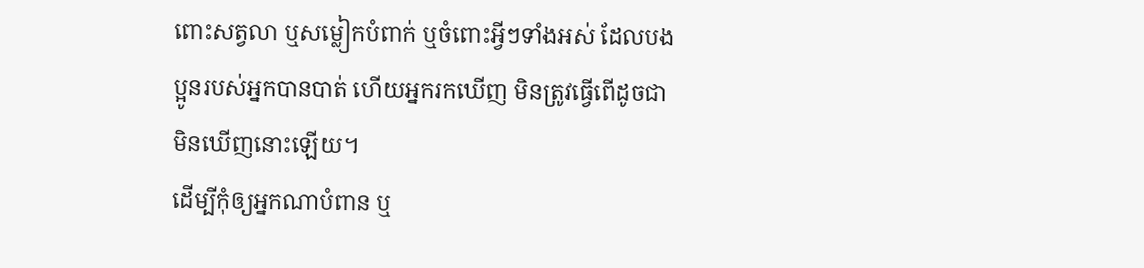ពោះសត្វលា ឬសម្លៀកបំពាក់ ឬចំពោះអ្វីៗទាំងអស់ ដែលបងប្អូនរបស់អ្នកបានបាត់ ហើយអ្នករកឃើញ មិនត្រូវធ្វើពើដូចជាមិនឃើញនោះឡើយ។
ដើម្បីកុំឲ្យអ្នកណាបំពាន ឬ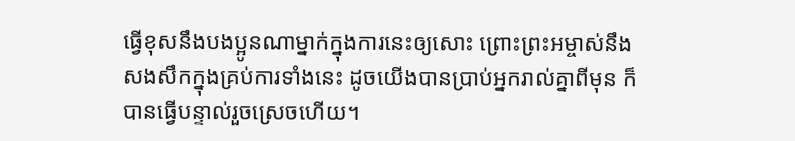ធ្វើខុសនឹងបងប្អូនណាម្នាក់ក្នុងការនេះឲ្យសោះ ព្រោះព្រះអម្ចាស់នឹងសងសឹកក្នុងគ្រប់ការទាំងនេះ ដូចយើងបានប្រាប់អ្នករាល់គ្នាពីមុន ក៏បានធ្វើបន្ទាល់រួចស្រេចហើយ។